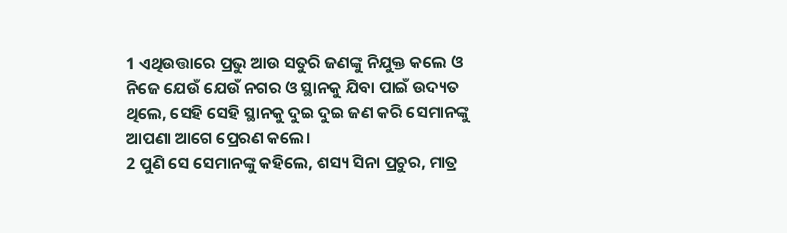1 ଏଥିଉତ୍ତାରେ ପ୍ରଭୁ ଆଉ ସତୁରି ଜଣଙ୍କୁ ନିଯୁକ୍ତ କଲେ ଓ ନିଜେ ଯେଉଁ ଯେଉଁ ନଗର ଓ ସ୍ଥାନକୁ ଯିବା ପାଇଁ ଉଦ୍ୟତ ଥିଲେ, ସେହି ସେହି ସ୍ଥାନକୁ ଦୁଇ ଦୁଇ ଜଣ କରି ସେମାନଙ୍କୁ ଆପଣା ଆଗେ ପ୍ରେରଣ କଲେ।
2 ପୁଣି ସେ ସେମାନଙ୍କୁ କହିଲେ, ଶସ୍ୟ ସିନା ପ୍ରଚୁର, ମାତ୍ର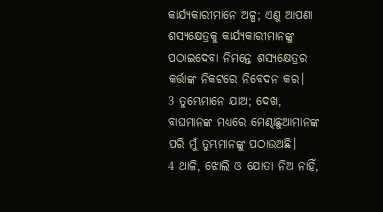କାର୍ଯ୍ୟକାରୀମାନେ ଅଳ୍ପ; ଏଣୁ ଆପଣା ଶସ୍ୟକ୍ଷେତ୍ରକୁ କାର୍ଯ୍ୟକାରୀମାନଙ୍କୁ ପଠାଇଦେବା ନିମନ୍ତେ ଶସ୍ୟକ୍ଷେତ୍ରର କର୍ତ୍ତାଙ୍କ ନିକଟରେ ନିବେଦନ କର।
3 ତୁମ୍ଭେମାନେ ଯାଅ; ଦେଖ, ବାଘମାନଙ୍କ ମଧ୍ୟରେ ମେଣ୍ଢାଛୁଆମାନଙ୍କ ପରି ମୁଁ ତୁମ୍ଭମାନଙ୍କୁ ପଠାଉଅଛି।
4 ଥାଳି, ଝୋଲି ଓ ଯୋତା ନିଅ ନାହିଁ,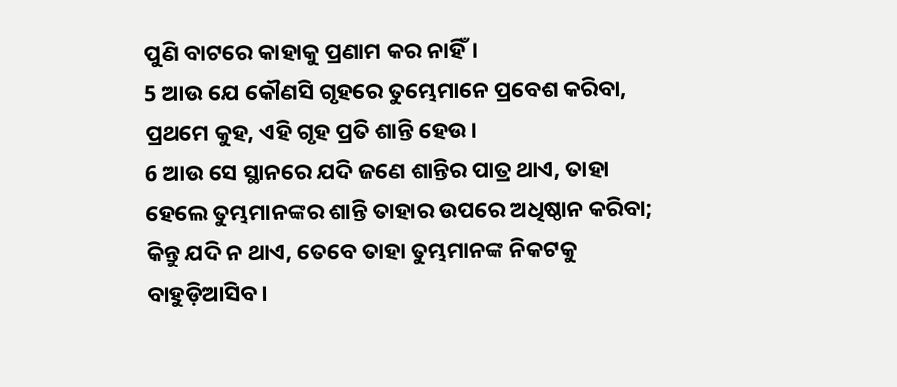ପୁଣି ବାଟରେ କାହାକୁ ପ୍ରଣାମ କର ନାହିଁ।
5 ଆଉ ଯେ କୌଣସି ଗୃହରେ ତୁମ୍ଭେମାନେ ପ୍ରବେଶ କରିବା, ପ୍ରଥମେ କୁହ, ଏହି ଗୃହ ପ୍ରତି ଶାନ୍ତି ହେଉ।
6 ଆଉ ସେ ସ୍ଥାନରେ ଯଦି ଜଣେ ଶାନ୍ତିର ପାତ୍ର ଥାଏ, ତାହା ହେଲେ ତୁମ୍ଭମାନଙ୍କର ଶାନ୍ତି ତାହାର ଉପରେ ଅଧିଷ୍ଠାନ କରିବା; କିନ୍ତୁ ଯଦି ନ ଥାଏ, ତେବେ ତାହା ତୁମ୍ଭମାନଙ୍କ ନିକଟକୁ ବାହୁଡ଼ିଆସିବ।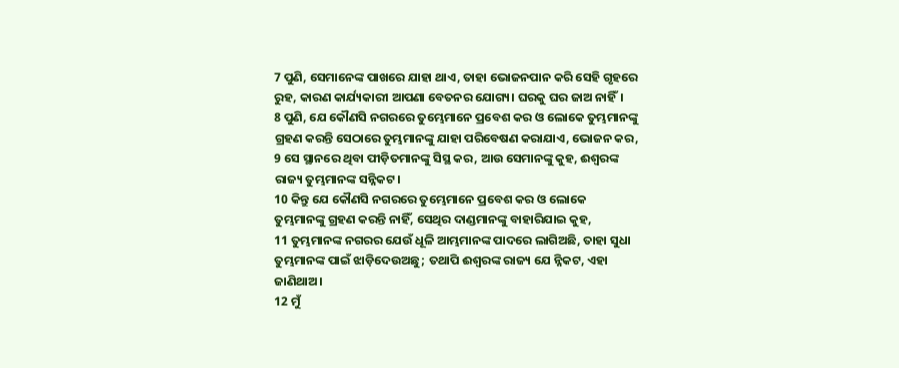7 ପୁଣି, ସେମାନେଙ୍କ ପାଖରେ ଯାହା ଥାଏ, ତାହା ଭୋଜନପାନ କରି ସେହି ଗୃହରେ ରୁହ, କାରଣ କାର୍ଯ୍ୟକାରୀ ଆପଣା ବେତନର ଯୋଗ୍ୟ। ଘରକୁ ଘର ଜାଅ ନାହିଁ।
8 ପୁଣି, ଯେ କୌଣସି ନଗରରେ ତୁମ୍ଭେମାନେ ପ୍ରବେଶ କର ଓ ଲୋକେ ତୁମ୍ଭମାନଙ୍କୁ ଗ୍ରହଣ କରନ୍ତି ସେଠାରେ ତୁମ୍ଭମାନଙ୍କୁ ଯାହା ପରିବେଷଣ କରାଯାଏ, ଭୋଜନ କର,
9 ସେ ସ୍ଥାନରେ ଥିବା ପୀଡ଼ିତମାନଙ୍କୁ ସିସ୍ଥ କର, ଆଉ ସେମାନଙ୍କୁ କୁହ, ଈଶ୍ୱରଙ୍କ ରାଜ୍ୟ ତୁମ୍ଭମାନଙ୍କ ସନ୍ନିକଟ।
10 କିନ୍ତୁ ଯେ କୌଣସି ନଗରରେ ତୁମ୍ଭେମାନେ ପ୍ରବେଶ କର ଓ ଲୋକେ ତୁମ୍ଭମାନଙ୍କୁ ଗ୍ରହଣ କରନ୍ତି ନାହିଁ, ସେଥିର ଦାଣ୍ଡମାନଙ୍କୁ ବାହାରିଯାଇ କୁହ,
11 ତୁମ୍ଭମାନଙ୍କ ନଗରର ଯେଉଁ ଧୂଳି ଆମ୍ଭମାନଙ୍କ ପାଦରେ ଲାଗିଅଛି, ତାହା ସୁଧା ତୁମ୍ଭମାନଙ୍କ ପାଇଁ ଝାଡ଼ିଦେଉଅଛୁ; ତଥାପି ଈଶ୍ୱରଙ୍କ ରାଜ୍ୟ ଯେ ନ୍ନିକଟ, ଏହା ଜାଣିଥାଅ।
12 ମୁଁ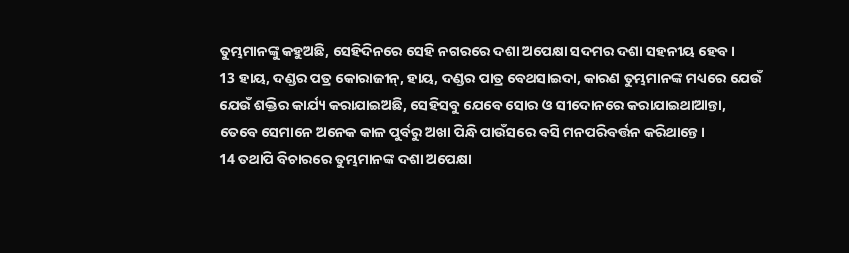ତୁମ୍ଭମାନଙ୍କୁ କହୁଅଛି, ସେହିଦିନରେ ସେହି ନଗରରେ ଦଶା ଅପେକ୍ଷା ସଦମର ଦଶା ସହନୀୟ ହେବ।
13 ହାୟ, ଦଣ୍ଡର ପତ୍ର କୋରାଜୀନ୍, ହାୟ, ଦଣ୍ଡର ପାତ୍ର ବେଥସାଇଦା, କାରଣ ତୁମ୍ଭମାନଙ୍କ ମଧ୍ୟରେ ଯେଉଁ ଯେଉଁ ଶକ୍ତିର କାର୍ଯ୍ୟ କରାଯାଇଅଛି, ସେହିସବୁ ଯେବେ ସୋର ଓ ସୀଦୋନରେ କରାଯାଇଥାଆନ୍ତା, ତେବେ ସେମାନେ ଅନେକ କାଳ ପୁର୍ବରୁ ଅଖା ପିନ୍ଧି ପାଉଁସରେ ବସି ମନପରିବର୍ତ୍ତନ କରିଥାନ୍ତେ।
14 ତଥାପି ବିଚାରରେ ତୁମ୍ଭମାନଙ୍କ ଦଶା ଅପେକ୍ଷା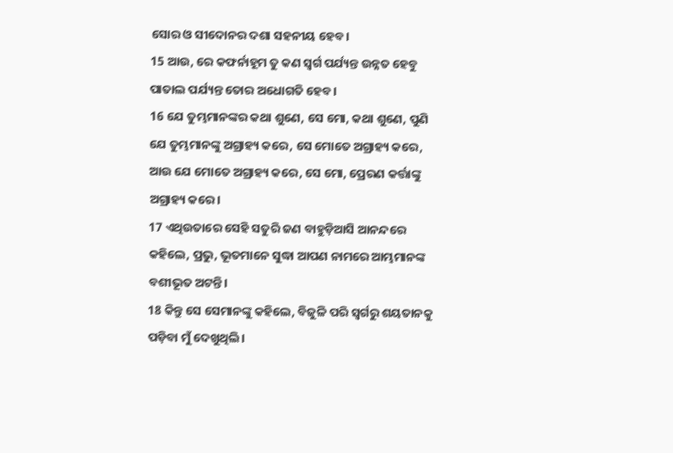ସୋର ଓ ସୀଦୋନର ଦଶା ସହନୀୟ ହେବ।
15 ଆଉ, ରେ କଫର୍ନାହୂମ ତୁ କଣ ସ୍ୱର୍ଗ ପର୍ଯ୍ୟନ୍ତ ଉନ୍ନତ ହେବୁ ପାତାଲ ପର୍ଯ୍ୟନ୍ତ ତୋର ଅଧୋଗତି ହେବ।
16 ଯେ ତୁମ୍ଭମାନଙ୍କର କଥା ଶୁଣେ, ସେ ମୋ, କଥା ଶୁଣେ, ପୁଣି ଯେ ତୁମ୍ଭମାନଙ୍କୁ ଅଗ୍ରାହ୍ୟ କରେ, ସେ ମୋତେ ଅଗ୍ରାହ୍ୟ କରେ, ଆଉ ଯେ ମୋତେ ଅଗ୍ରାହ୍ୟ କରେ, ସେ ମୋ, ପ୍ରେରଣ କର୍ତ୍ତାଙ୍କୁ ଅଗ୍ରାହ୍ୟ କରେ।
17 ଏଥିଉତାରେ ସେହି ସତୁରି ଜଣ ବାହୁଡ଼ିଆସି ଆନନ୍ଦରେ କହିଲେ, ପ୍ରଭୁ, ଭୂତମାନେ ସୁଦ୍ଧା ଆପଣ ନାମରେ ଆମ୍ଭମାନଙ୍କ ବଶୀଭୂତ ଅଟନ୍ତି।
18 କିନ୍ତୁ ସେ ସେମାନଙ୍କୁ କହିଲେ, ବିଜୁଳି ପରି ସ୍ୱର୍ଗରୁ ଶୟତାନକୁ ପଡ଼ିବା ମୁଁ ଦେଖୁଥିଲି।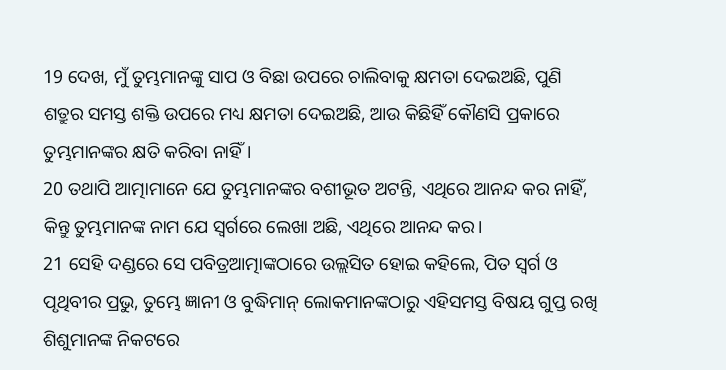19 ଦେଖ, ମୁଁ ତୁମ୍ଭମାନଙ୍କୁ ସାପ ଓ ବିଛା ଉପରେ ଚାଲିବାକୁ କ୍ଷମତା ଦେଇଅଛି, ପୁଣି ଶତ୍ରୁର ସମସ୍ତ ଶକ୍ତି ଉପରେ ମଧ୍ୟ କ୍ଷମତା ଦେଇଅଛି, ଆଉ କିଛିହିଁ କୌଣସି ପ୍ରକାରେ ତୁମ୍ଭମାନଙ୍କର କ୍ଷତି କରିବା ନାହିଁ।
20 ତଥାପି ଆତ୍ମାମାନେ ଯେ ତୁମ୍ଭମାନଙ୍କର ବଶୀଭୂତ ଅଟନ୍ତି, ଏଥିରେ ଆନନ୍ଦ କର ନାହିଁ, କିନ୍ତୁ ତୁମ୍ଭମାନଙ୍କ ନାମ ଯେ ସ୍ୱର୍ଗରେ ଲେଖା ଅଛି, ଏଥିରେ ଆନନ୍ଦ କର।
21 ସେହି ଦଣ୍ଡରେ ସେ ପବିତ୍ରଆତ୍ମାଙ୍କଠାରେ ଉଲ୍ଲସିତ ହୋଇ କହିଲେ, ପିତ ସ୍ୱର୍ଗ ଓ ପୃଥିବୀର ପ୍ରଭୁ, ତୁମ୍ଭେ ଜ୍ଞାନୀ ଓ ବୁଦ୍ଧିମାନ୍ ଲୋକମାନଙ୍କଠାରୁ ଏହିସମସ୍ତ ବିଷୟ ଗୁପ୍ତ ରଖି ଶିଶୁମାନଙ୍କ ନିକଟରେ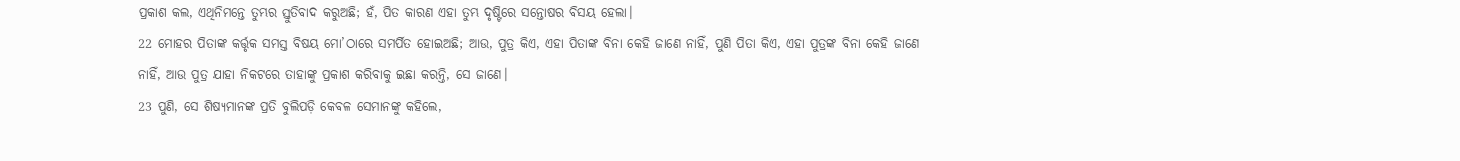ପ୍ରକାଶ କଲ, ଏଥିନିମନ୍ତେ ତୁମ୍ଭର ସ୍ତୁତିବାଦ କରୁଅଛି; ହଁ, ପିତ କାରଣ ଏହା ତୁମ୍ଭ ଦୃଷ୍ଟିରେ ସନ୍ତୋଷର ବିସୟ ହେଲା।
22 ମୋହର ପିତାଙ୍କ କର୍ତ୍ତୃକ ସମସ୍ତ ବିଷୟ ମୋ’ଠାରେ ସମର୍ପିତ ହୋଇଅଛି; ଆଉ, ପୁତ୍ର କିଏ, ଏହା ପିତାଙ୍କ ବିନା କେହି ଜାଣେ ନାହିଁ, ପୁଣି ପିତା କିଏ, ଏହା ପୁତ୍ରଙ୍କ ବିନା କେହି ଜାଣେ ନାହିଁ, ଆଉ ପୁତ୍ର ଯାହା ନିକଟରେ ତାହାଙ୍କୁ ପ୍ରକାଶ କରିବାକୁ ଇଛା କରନ୍ତି, ସେ ଜାଣେ।
23 ପୁଣି, ସେ ଶିଷ୍ୟମାନଙ୍କ ପ୍ରତି ବୁଲିପଡ଼ି କେବଳ ସେମାନଙ୍କୁ କହିଲେ,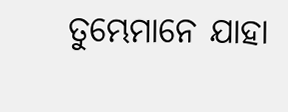ତୁମ୍ଭେମାନେ ଯାହା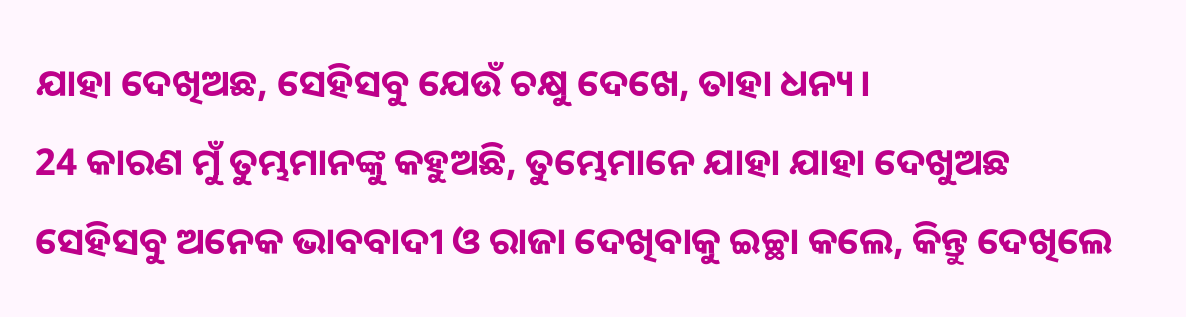ଯାହା ଦେଖିଅଛ, ସେହିସବୁ ଯେଉଁ ଚକ୍ଷୁ ଦେଖେ, ତାହା ଧନ୍ୟ।
24 କାରଣ ମୁଁ ତୁମ୍ଭମାନଙ୍କୁ କହୁଅଛି, ତୁମ୍ଭେମାନେ ଯାହା ଯାହା ଦେଖୁଅଛ ସେହିସବୁ ଅନେକ ଭାବବାଦୀ ଓ ରାଜା ଦେଖିବାକୁ ଇଚ୍ଛା କଲେ, କିନ୍ତୁ ଦେଖିଲେ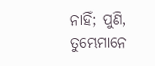ନାହିଁ; ପୁଣି, ତୁମ୍ଭେମାନେ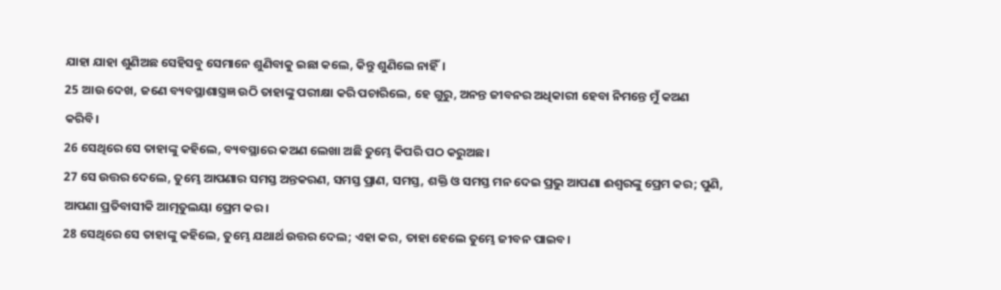ଯାହା ଯାହା ଶୁଣିଅଛ ସେହିସବୁ ସେମାନେ ଶୁଣିବାକୁ ଇଛା କଲେ, କିନ୍ତୁ ଶୁଣିଲେ ନାହିଁ।
25 ଆଉ ଦେଖ, ଜଣେ ବ୍ୟବସ୍ଥାଶାସ୍ତ୍ରଜ୍ଞ ଉଠି ତାହାଙ୍କୁ ପରୀକ୍ଷା କରି ପଚାରିଲେ, ହେ ଗୁରୁ, ଅନନ୍ତ ଜୀବନର ଅଧିକାରୀ ହେବା ନିମନ୍ତେ ମୁଁ କଅଣ କରିବି।
26 ସେଥିରେ ସେ ତାହାଙ୍କୁ କହିଲେ, ବ୍ୟବସ୍ଥାରେ କଅଣ ଲେଖା ଅଛି ତୁମ୍ଭେ କିପରି ପଠ କରୁଅଛ।
27 ସେ ଉତ୍ତର ଦେଲେ, ତୁମ୍ଭେ ଆପଣାର ସମସ୍ତ ଅନ୍ତକରଣ, ସମସ୍ତ ପ୍ରାଣ, ସମସ୍ତ, ଶକ୍ତି ଓ ସମସ୍ତ ମନ ଦେଇ ପ୍ରଭୁ ଆପଣା ଈଶ୍ୱରଙ୍କୁ ପ୍ରେମ କର; ପୁଣି, ଆପଣା ପ୍ରତିବାସୀକି ଆତ୍ମତୁଲୟା ପ୍ରେମ କର।
28 ସେଥିରେ ସେ ତାହାଙ୍କୁ କହିଲେ, ତୁମ୍ଭେ ଯଥାର୍ଥ ଉତ୍ତର ଦେଲ; ଏହା କର, ତାହା ହେଲେ ତୁମ୍ଭେ ଜୀବନ ପାଇବ।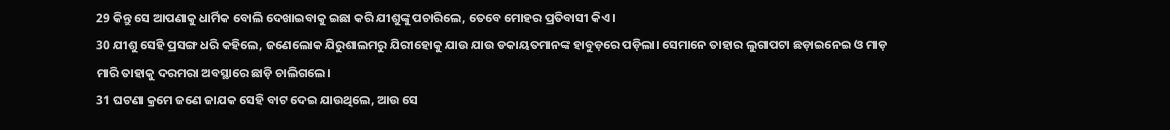29 କିନ୍ତୁ ସେ ଆପଣାକୁ ଧାର୍ମିକ ବୋଲି ଦେଖାଇବାକୁ ଇଛା କରି ଯୀଶୁଙ୍କୁ ପଚାରିଲେ, ତେବେ ମୋହର ପ୍ରତିବାସୀ କିଏ।
30 ଯୀଶୁ ସେହି ପ୍ରସଙ୍ଗ ଧରି କହିଲେ, ଜଣେଲୋକ ଯିରୁଶାଲମରୁ ଯିରୀହୋକୁ ଯାଉ ଯାଉ ଡକାୟତମାନଙ୍କ ହାବୁଡ଼ରେ ପଡ଼ିଲା। ସେମାନେ ତାହାର ଲୁଗାପଟା ଛଡ଼ାଇନେଇ ଓ ମାଡ଼ ମାରି ତାହାକୁ ଦରମରା ଅବସ୍ଥାରେ ଛାଡ଼ି ଚାଲିଗଲେ।
31 ଘଟଣା କ୍ରମେ ଜଣେ ଜାଯକ ସେହି ବାଟ ଦେଇ ଯାଉଥିଲେ, ଆଉ ସେ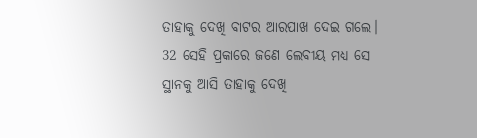ତାହାକୁ ଦେଖି ବାଟର ଆରପାଖ ଦେଇ ଗଲେ।
32 ସେହି ପ୍ରକାରେ ଜଣେ ଲେବୀୟ ମଧ୍ୟ ସେ ସ୍ଥାନକୁ ଆସି ତାହାକୁ ଦେଖି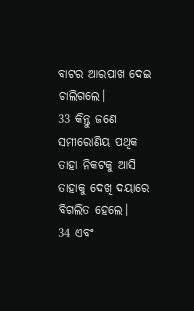ବାଟର ଆରପାଖ ଦେଇ ଚାଲିଗଲେ।
33 କିନ୍ତୁ ଜଣେ ସମୀରୋଣିୟ ପଥିକ ତାହା ନିକଟକୁ ଆସି ତାହାକୁ ଦେଖି ଦୟାରେ ବିଗଲିତ ହେଲେ।
34 ଏବଂ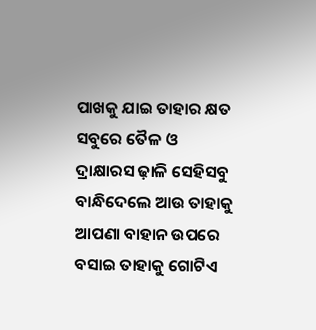ପାଖକୁ ଯାଇ ତାହାର କ୍ଷତ ସବୁରେ ତୈଳ ଓ ଦ୍ରାକ୍ଷାରସ ଢ଼ାଳି ସେହିସବୁ ବାନ୍ଧିଦେଲେ ଆଉ ତାହାକୁ ଆପଣା ବାହାନ ଉପରେ ବସାଇ ତାହାକୁ ଗୋଟିଏ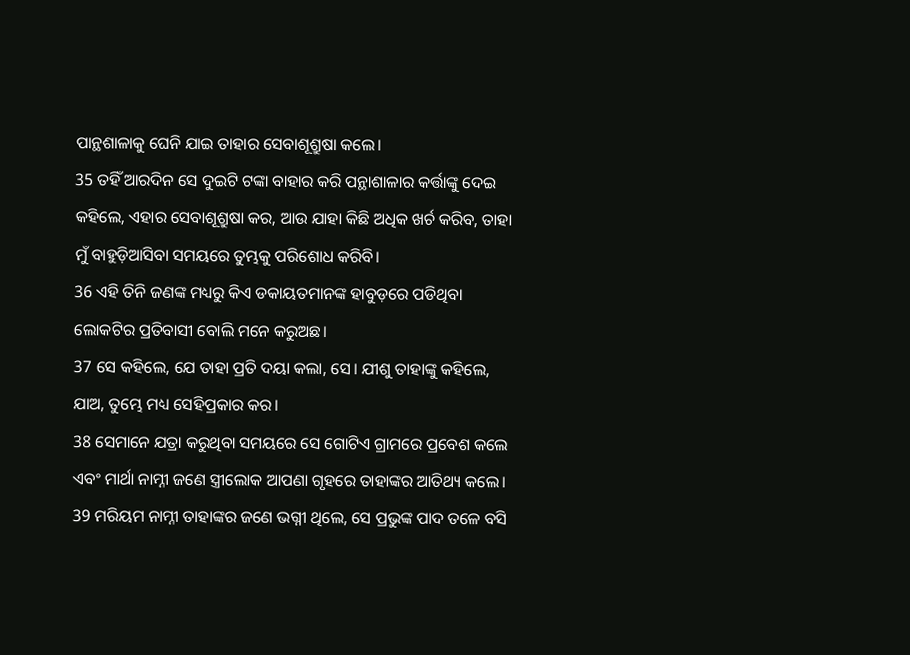ପାନ୍ଥଶାଳାକୁ ଘେନି ଯାଇ ତାହାର ସେବାଶୂଶ୍ରୁଷା କଲେ।
35 ତହିଁ ଆରଦିନ ସେ ଦୁଇଟି ଟଙ୍କା ବାହାର କରି ପନ୍ଥାଶାଳାର କର୍ତ୍ତାଙ୍କୁ ଦେଇ କହିଲେ, ଏହାର ସେବାଶୂଶ୍ରୁଷା କର, ଆଉ ଯାହା କିଛି ଅଧିକ ଖର୍ଚ କରିବ, ତାହା ମୁଁ ବାହୁଡ଼ିଆସିବା ସମୟରେ ତୁମ୍ଭକୁ ପରିଶୋଧ କରିବି।
36 ଏହି ତିନି ଜଣଙ୍କ ମଧ୍ୟରୁ କିଏ ଡକାୟତମାନଙ୍କ ହାବୁଡ଼ରେ ପଡିଥିବା ଲୋକଟିର ପ୍ରତିବାସୀ ବୋଲି ମନେ କରୁଅଛ।
37 ସେ କହିଲେ, ଯେ ତାହା ପ୍ରତି ଦୟା କଲା, ସେ। ଯୀଶୁ ତାହାଙ୍କୁ କହିଲେ, ଯାଅ, ତୁମ୍ଭେ ମଧ୍ୟ ସେହିପ୍ରକାର କର।
38 ସେମାନେ ଯତ୍ରା କରୁଥିବା ସମୟରେ ସେ ଗୋଟିଏ ଗ୍ରାମରେ ପ୍ରବେଶ କଲେ ଏବଂ ମାର୍ଥା ନାମ୍ନୀ ଜଣେ ସ୍ତ୍ରୀଲୋକ ଆପଣା ଗୃହରେ ତାହାଙ୍କର ଆତିଥ୍ୟ କଲେ।
39 ମରିୟମ ନାମ୍ନୀ ତାହାଙ୍କର ଜଣେ ଭଗ୍ନୀ ଥିଲେ, ସେ ପ୍ରଭୁଙ୍କ ପାଦ ତଳେ ବସି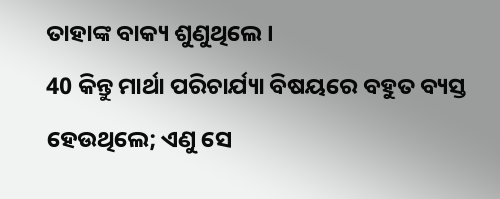ତାହାଙ୍କ ବାକ୍ୟ ଶୁଣୁଥିଲେ।
40 କିନ୍ତୁ ମାର୍ଥା ପରିଚାର୍ଯ୍ୟା ବିଷୟରେ ବହୁତ ବ୍ୟସ୍ତ ହେଉଥିଲେ; ଏଣୁ ସେ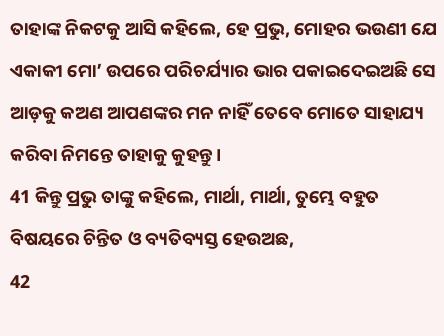ତାହାଙ୍କ ନିକଟକୁ ଆସି କହିଲେ, ହେ ପ୍ରଭୁ, ମୋହର ଭଉଣୀ ଯେ ଏକାକୀ ମୋ’ ଉପରେ ପରିଚର୍ଯ୍ୟାର ଭାର ପକାଇଦେଇଅଛି ସେ ଆଡ଼କୁ କଅଣ ଆପଣଙ୍କର ମନ ନାହିଁ ତେବେ ମୋତେ ସାହାଯ୍ୟ କରିବା ନିମନ୍ତେ ତାହାକୁ କୁହନ୍ତୁ।
41 କିନ୍ତୁ ପ୍ରଭୁ ତାଙ୍କୁ କହିଲେ, ମାର୍ଥା, ମାର୍ଥା, ତୁମ୍ଭେ ବହୁତ ବିଷୟରେ ଚିନ୍ତିତ ଓ ବ୍ୟତିବ୍ୟସ୍ତ ହେଉଅଛ,
42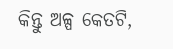କିନ୍ତୁ ଅଳ୍ପ କେତଟି,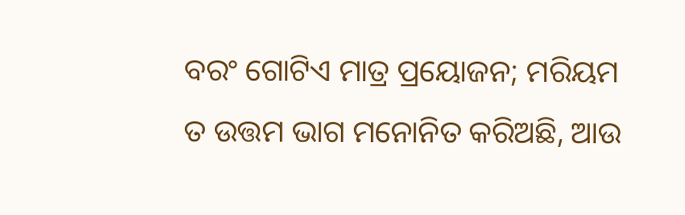ବରଂ ଗୋଟିଏ ମାତ୍ର ପ୍ରୟୋଜନ; ମରିୟମ ତ ଉତ୍ତମ ଭାଗ ମନୋନିତ କରିଅଛି, ଆଉ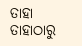ତାହା ତାହାଠାରୁ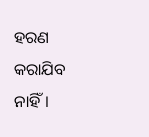ହରଣ କରାଯିବ ନାହିଁ।